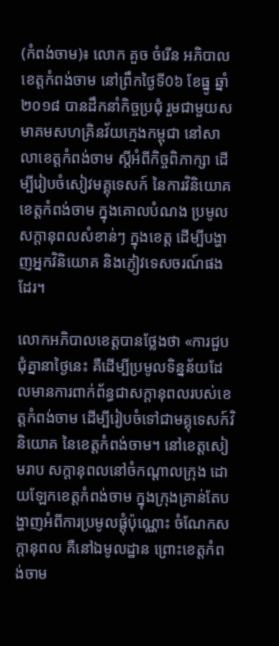(កំពង់ចាម)៖ លោក គួច ចំរើន អភិបាលខេត្តកំពង់ចាម នៅព្រឹកថ្ងៃទី0៦ ខែធ្នូ ឆ្នាំ២០១៨ បានដឹកនាំកិច្ចប្រជុំ រួមជាមួយសមាគមសហគ្រិនវ័យក្មេងកម្ពុជា នៅសាលាខេត្តកំពង់ចាម ស្តីអំពីកិច្ចពិភាក្សា ដើម្បីរៀបចំសៀវមគ្គុទេសក៍ នៃការវិនិយោគខេត្តកំពង់ចាម ក្នុងគោលបំណង ប្រមូលសក្តានុពលសំខាន់ៗ ក្នុងខេត្ត ដើម្បីបង្ហាញអ្នកវិនិយោគ និងភ្ញៀវទេសចរណ៍ផងដែរ។

លោកអភិបាលខេត្តបានថ្លែងថា «ការជួបជុំគ្នានាថ្ងៃនេះ គឺដើម្បីប្រមូលទិន្នន័យដែលមានការពាក់ព័ន្ធជាសក្តានុពលរបស់ខេត្តកំពង់ចាម ដើម្បីរៀបចំទៅជាមគ្គុទេសក៍វិនិយោគ នៃខេត្តកំពង់ចាម។ នៅខេត្តសៀមរាប សក្តានុពលនៅចំកណ្តាលក្រុង ដោយឡែកខេត្តកំពង់ចាម ក្នុងក្រុងគ្រាន់តែបង្ហាញអំពីការប្រមូលផ្តុំប៉ុណ្ណោះ ចំណែកសក្តានុពល គឺនៅឯមូលដ្ឋាន ព្រោះខេត្តកំពង់ចាម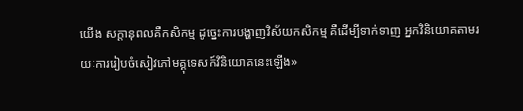យើង សក្តានុពលគឺកសិកម្ម ដូច្នេះការបង្ហាញវិស័យកសិកម្ម គឺដើម្បីទាក់ទាញ អ្នកវិនិយោគតាមរយៈការរៀបចំសៀវភៅមគ្គុទេសក៍វិនិយោគនេះឡើង»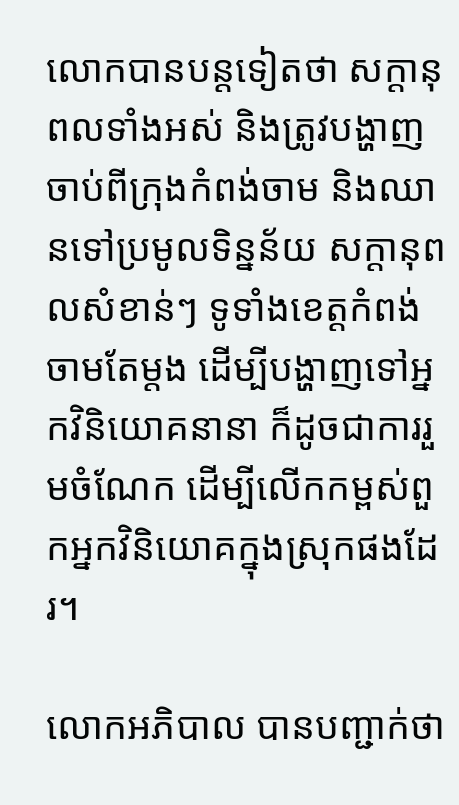លោកបានបន្តទៀតថា សក្តានុពលទាំងអស់ និងត្រូវបង្ហាញចាប់ពីក្រុងកំពង់ចាម និងឈានទៅប្រមូលទិន្នន័យ សក្តានុពលសំខាន់ៗ ទូទាំងខេត្តកំពង់ចាមតែម្តង ដើម្បីបង្ហាញទៅអ្នកវិនិយោគនានា ក៏ដូចជាការរួមចំណែក ដើម្បីលើកកម្ពស់ពួកអ្នកវិនិយោគក្នុងស្រុកផងដែរ។

លោកអភិបាល បានបញ្ជាក់ថា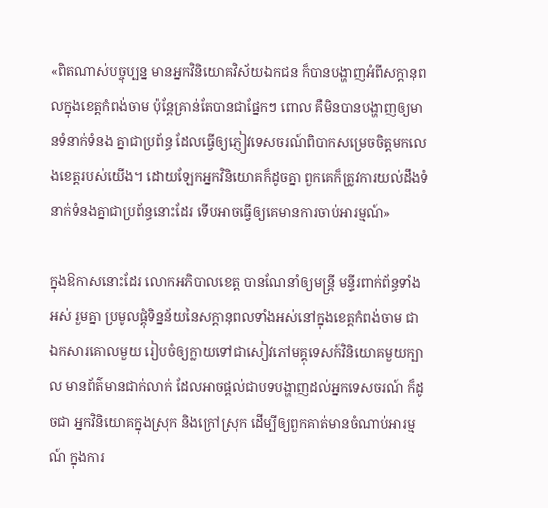«ពិតណាស់បច្ចុប្បន្ន មានអ្នកវិនិយោគវិស័យឯកជន ក៏បានបង្ហាញអំពីសក្តានុពលក្នុងខេត្តកំពង់ចាម ប៉ុន្តែគ្រាន់តែបានជាផ្នែកៗ ពោល គឺមិនបានបង្ហាញឲ្យមានទំនាក់ទំនង គ្នាជាប្រព័ន្ធ ដែលធ្វើឲ្យភ្ញៀវទេសចរណ៍ពិបាកសម្រេចចិត្តមកលេងខេត្តរបស់យើង។ ដោយឡែកអ្នកវិនិយោគក៏ដូចគ្នា ពួកគេក៏ត្រូវការយល់ដឹងទំនាក់ទំនងគ្នាជាប្រព័ន្ធនោះដែរ ទើបអាចធ្វើឲ្យគេមានការចាប់អារម្មណ៍»

ក្នុងឱកាសនោះដែរ លោកអភិបាលខេត្ត បានណែនាំឲ្យមន្ត្រី មន្ទីរពាក់ព័ន្ធទាំងអស់ រួមគ្នា ប្រមូលផ្តុំទិន្នន័យនៃសក្តានុពលទាំងអស់នៅក្នុងខេត្តកំពង់ចាម ជាឯកសារគោលមួយ រៀបចំឲ្យក្លាយទៅជាសៀវភៅមគ្គុទេសក៍វិនិយោគមួយក្បាល មានព័ត៌មានជាក់លាក់ ដែលអាចផ្តល់ជាបទបង្ហាញដល់អ្នកទេសចរណ៍ ក៏ដូចជា អ្នកវិនិយោគក្នុងស្រុក និងក្រៅស្រុក ដើម្បីឲ្យពួកគាត់មានចំណាប់អារម្មណ៍ ក្នុងការ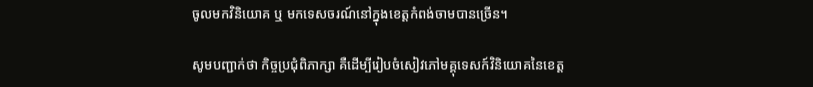ចូលមកវិនិយោគ ឬ មកទេសចរណ៍នៅក្នុងខេត្តកំពង់ចាមបានច្រើន។

សូមបញ្ជាក់ថា កិច្ចប្រជុំពិភាក្សា គឺដើម្បីរៀបចំសៀវភៅមគ្គុទេសក៍វិនិយោគនៃខេត្ត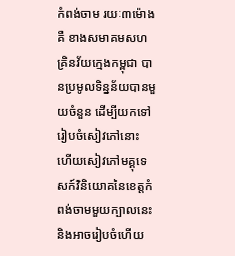កំពង់ចាម រយៈ៣ម៉ោង គឺ ខាងសមាគមសហគ្រិនវ័យក្មេងកម្ពុជា បានប្រមូលទិន្នន័យបានមួយចំនួន ដើម្បីយកទៅរៀបចំសៀវភៅនោះ ហើយសៀវភៅមគ្គុទេសក៍វិនិយោគនៃខេត្តកំពង់ចាមមួយក្បាលនេះ និងអាចរៀបចំហើយ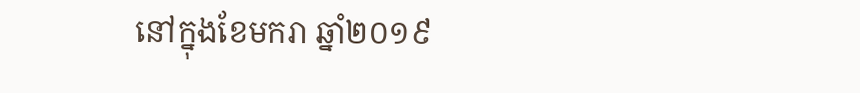នៅក្នុងខែមករា ឆ្នាំ២០១៩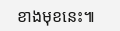ខាងមុខនេះ៕